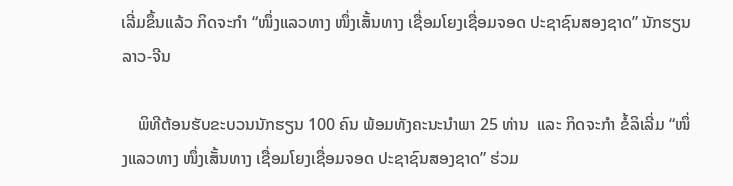ເລີ່ມຂຶ້ນແລ້ວ ກິດຈະກໍາ “ໜຶ່ງແລວທາງ ໜຶ່ງເສັ້ນທາງ ເຊື່ອມໂຍງເຊື່ອມຈອດ ປະຊາຊົນສອງຊາດ” ນັກຮຽນ ລາວ-ຈີນ

    ພິທີຕ້ອນຮັບຂະບວນນັກຮຽນ 100 ຄົນ ພ້ອມທັງຄະນະນໍາພາ 25 ທ່ານ  ແລະ ກິດຈະກໍາ ຂໍ້ລິເລີ່ມ “ໜຶ່ງແລວທາງ ໜຶ່ງເສັ້ນທາງ ເຊື່ອມໂຍງເຊື່ອມຈອດ ປະຊາຊົນສອງຊາດ” ຮ່ວມ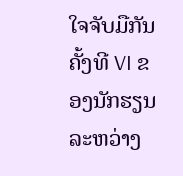ໃຈຈັບມືກັນ ຄັ້ງທີ VI ຂອງນັກຮຽນ ລະຫວ່າງ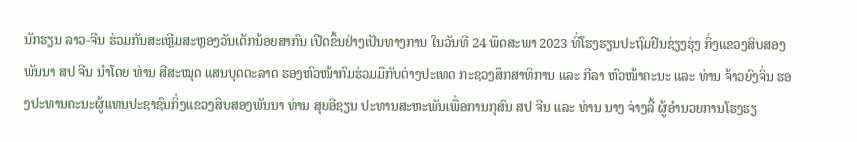ນັກຮຽນ ລາວ-ຈີນ ຮ່ວມກັນສະເຫຼີມສະຫຼອງວັນເດັກນ້ອຍສາກົນ ເປີດຂຶ້ນຢ່າງເປັນທາງການ ໃນວັນທີ 24 ພຶດສະພາ 2023 ທີ່ໂຮງຮຽນປະຖົມຢົນຊ່ຽງຮຸ່ງ ກິ່ງແຂວງສິບສອງພັນນາ ສປ ຈີນ ນໍາໂດຍ ທ່ານ ສີສະໝຸດ ແສນບຸດຕະລາດ ຮອງຫົວໜ້າກົມຮ່ວມມືກັບຕ່າງປະເທດ ກະຊວງສຶກສາທິການ ແລະ ກີລາ ຫົວໜ້າຄະນະ ແລະ ທ່ານ ຈ້າວຍົງຈິ່ນ ຮອງປະທານຄະນະຜູ້ແທນປະຊາຊົນກິ່ງແຂວງສິບສອງພັນນາ ທ່ານ ສຸຍອີຊຽນ ປະທານສະຫະພັນເພື່ອການກຸສົນ ສປ ຈີນ ແລະ ທ່ານ ນາງ ຈ່າງລີ້ ຜູ້ອໍານວຍການໂຮງຮຽ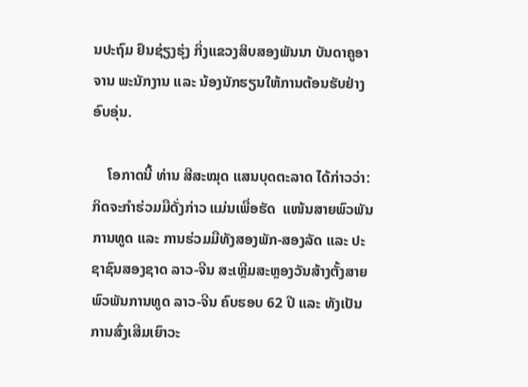ນປະຖົມ ຢົນຊ່ຽງຮຸ່ງ ກິ່ງແຂວງສິບສອງພັນນາ ບັນດາຄູອາຈານ ພະນັກງານ ແລະ ນ້ອງນັກຮຽນໃຫ້ການຕ້ອນຮັບຢ່າງອົບອຸ່ນ.

    ໂອກາດນີ້ ທ່ານ ສີສະໝຸດ ແສນບຸດຕະລາດ ໄດ້ກ່າວວ່າ: ກິດຈະກໍາຮ່ວມມືດັ່ງກ່າວ ແມ່ນເພື່ອຮັດ  ແໜ້ນສາຍພົວພັນການທູດ ແລະ ການຮ່ວມມືທັງສອງພັກ-ສອງລັດ ແລະ ປະຊາຊົນສອງຊາດ ລາວ-ຈີນ ສະເຫຼີມສະຫຼອງວັນສ້າງຕັ້ງສາຍພົວພັນການທູດ ລາວ-ຈີນ ຄົບຮອບ 62 ປີ ແລະ ທັງເປັນການສົ່ງເສີມເຍົາວະ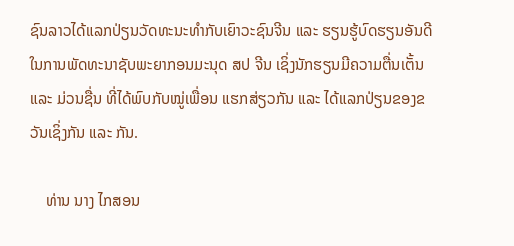ຊົນລາວໄດ້ແລກປ່ຽນວັດທະນະທໍາກັບເຍົາວະຊົນຈີນ ແລະ ຮຽນຮູ້ບົດຮຽນອັນດີໃນການພັດທະນາຊັບພະຍາກອນມະນຸດ ສປ ຈີນ ເຊິ່ງນັກຮຽນມີຄວາມຕື່ນເຕັ້ນ ແລະ ມ່ວນຊື່ນ ທີ່ໄດ້ພົບກັບໝູ່ເພື່ອນ ແຮກສ່ຽວກັນ ແລະ ໄດ້ແລກປ່ຽນຂອງຂວັນເຊິ່ງກັນ ແລະ ກັນ.

    ທ່ານ ນາງ ໄກສອນ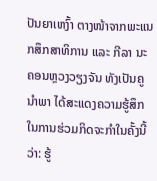ປັນຍາເຫງົ້າ ຕາງໜ້າຈາກພະແນກສຶກສາທິການ ແລະ ກີລາ ນະຄອນຫຼວງວຽງຈັນ ທັງເປັນຄູນໍາພາ ໄດ້ສະແດງຄວາມຮູ້ສຶກໃນການຮ່ວມກິດຈະກໍາໃນຄັ້ງນີ້ວ່າ: ຮູ້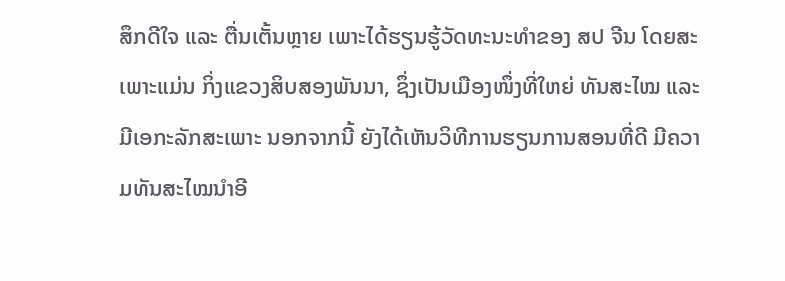ສຶກດີໃຈ ແລະ ຕື່ນເຕັ້ນຫຼາຍ ເພາະໄດ້ຮຽນຮູ້ວັດທະນະທໍາຂອງ ສປ ຈີນ ໂດຍສະເພາະແມ່ນ ກິ່ງແຂວງສິບສອງພັນນາ, ຊຶ່ງເປັນເມືອງໜຶ່ງທີ່ໃຫຍ່ ທັນສະໄໝ ແລະ ມີເອກະລັກສະເພາະ ນອກຈາກນີ້ ຍັງໄດ້ເຫັນວິທີການຮຽນການສອນທີ່ດີ ມີຄວາມທັນສະໄໝນໍາອີ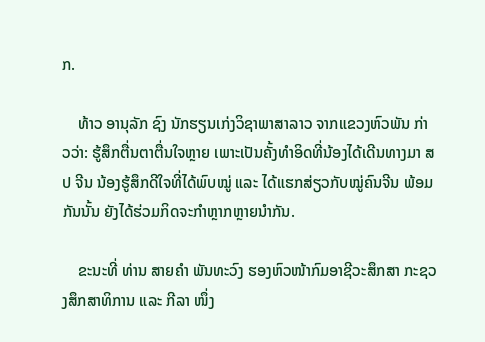ກ.

    ທ້າວ ອານຸລັກ ຊົງ ນັກຮຽນເກ່ງວິຊາພາສາລາວ ຈາກແຂວງຫົວພັນ ກ່າວວ່າ: ຮູ້ສຶກຕື່ນຕາຕື່ນໃຈຫຼາຍ ເພາະເປັນຄັ້ງທໍາອິດທີ່ນ້ອງໄດ້ເດີນທາງມາ ສປ ຈີນ ນ້ອງຮູ້ສຶກດີໃຈທີ່ໄດ້ພົບໝູ່ ແລະ ໄດ້ແຮກສ່ຽວກັບໝູ່ຄົນຈີນ ພ້ອມກັນນັ້ນ ຍັງໄດ້ຮ່ວມກິດຈະກໍາຫຼາກຫຼາຍນໍາກັນ.

    ຂະນະທີ່ ທ່ານ ສາຍຄໍາ ພັນທະວົງ ຮອງຫົວໜ້າກົມອາຊີວະສຶກສາ ກະຊວງສຶກສາທິການ ແລະ ກີລາ ໜຶ່ງ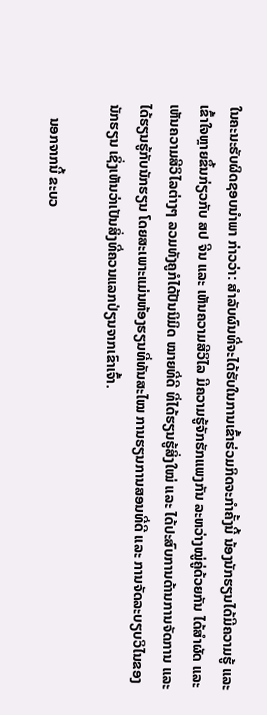ໃນຄະນະຮັບຜິດຊອບນໍາພາ ກ່າວວ່າ: ສໍາລັບຜົນທີ່ຈະໄດ້ຮັບໃນການເຂົ້າຮ່ວມກິດຈະກໍາຄັ້ງນີ້ ນ້ອງນັກຮຽນໄດ້ມີຄວາມຮູ້ ແລະ ເຂົ້າໃຈຫຼາຍຂຶ້ນກ່ຽວກັບ ສປ ຈີນ ແລະ ເຫັນຄວາມສີວິໄລ ມີຄວາມຮູ້ຈັກຮັກແພງກັນ ລະຫວ່າງໝູ່ຄູ່ດ້ວຍກັນ ໄດ້ສໍາຜັດ ແລະ ເຫັນຄວາມສີວິໄລຕ່າງໆ ລວມທັງຄູກໍໄດ້ປັນນິມິດ ໝາຍທີ່ດີ ທີ່ໄດ້ຮຽນຮູ້ສິ່ງໃໝ່ ແລະ ໄດ້ປະສົບການດ້ານການຈັດການ ແລະ ໄດ້ຮຽນຮູ້ກັບນັກຮຽນ ໂດຍສະເພາະແມ່ນຫ້ອງຮຽນທີ່ທັນສະໄໝ ການຮຽນການສອນທີ່ດີ ແລະ ການຈັດລະບຽບວິໄນຂອງນັກຮຽນ ເຊິ່ງເຫັນວ່າເປັນສິ່ງທີ່ຄວນແລກປ່ຽນຈາກເຂົາເຈົ້າ.

    ນອກຈາກນີ້ ຂະບວ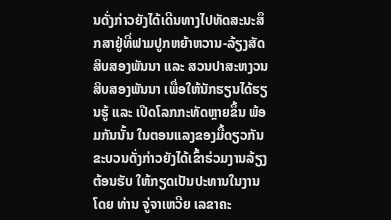ນດັ່ງກ່າວຍັງໄດ້ເດີນທາງໄປທັດສະນະສຶກສາຢູ່ທີ່ຟາມປູກຫຍ້າຫວານ-ລ້ຽງສັດ ສິບສອງພັນນາ ແລະ ສວນປາສະຫງວນສິບສອງພັນນາ ເພື່ອໃຫ້ນັກຮຽນໄດ້ຮຽນຮູ້ ແລະ ເປີດໂລກກະທັດຫຼາຍຂຶ້ນ ພ້ອມກັນນັ້ນ ໃນຕອນແລງຂອງມື້ດຽວກັນ ຂະບວນດັ່ງກ່າວຍັງໄດ້ເຂົ້າຮ່ວມງານລ້ຽງຕ້ອນຮັບ ໃຫ້ກຽດເປັນປະທານໃນງານໂດຍ ທ່ານ ຈູ່ຈາເຫວີຍ ເລຂາຄະ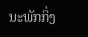ນະພັກກິ່ງ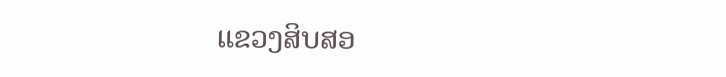ແຂວງສິບສອ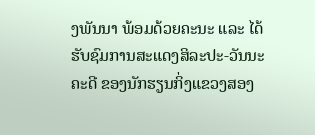ງພັນນາ ພ້ອມດ້ວຍຄະນະ ແລະ ໄດ້ຮັບຊົມການສະແດງສິລະປະ-ວັນນະຄະດີ ຂອງນັກຮຽນກິ່ງແຂວງສອງ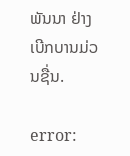ພັນນາ ຢ່າງເບີກບານມ່ວນຊື່ນ.

error: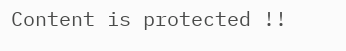Content is protected !!